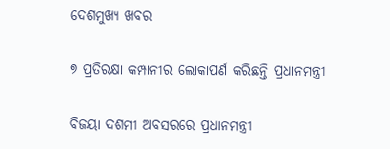ଦେଶମୁଖ୍ୟ ଖବର

୭ ପ୍ରତିରକ୍ଷା କମ୍ପାନୀର ଲୋକାପର୍ଣ କରିଛନ୍ତି ପ୍ରଧାନମନ୍ତ୍ରୀ

ବିଜୟା ଦଶମୀ ଅବସରରେ ପ୍ରଧାନମନ୍ତ୍ରୀ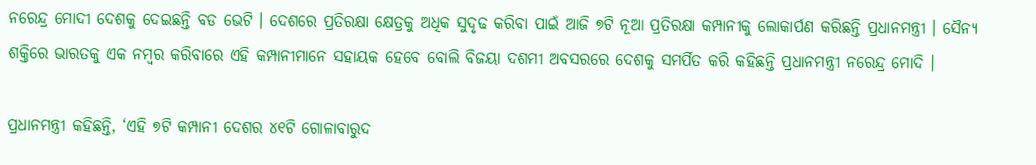ନରେନ୍ଦ୍ର ମୋଦୀ ଦେଶକୁ ଦେଇଛନ୍ତି ବଡ ଭେଟି । ଦେଶରେ ପ୍ରତିରକ୍ଷା କ୍ଷେତ୍ରକୁ ଅଧିକ ସୁଦୃଢ କରିବା ପାଇଁ ଆଜି ୭ଟି ନୂଆ ପ୍ରତିରକ୍ଷା କମ୍ପାନୀକୁ ଲୋକାର୍ପଣ କରିଛନ୍ତି ପ୍ରଧାନମନ୍ତ୍ରୀ । ସୈନ୍ୟ ଶକ୍ତିରେ ଭାରତକୁ ଏକ ନମ୍ବର କରିବାରେ ଏହି କମ୍ପାନୀମାନେ ସହାୟକ ହେବେ ବୋଲି ବିଜୟା ଦଶମୀ ଅବସରରେ ଦେଶକୁ ସମର୍ପିତ କରି କହିଛନ୍ତି ପ୍ରଧାନମନ୍ତ୍ରୀ ନରେନ୍ଦ୍ର ମୋଦି ।

ପ୍ରଧାନମନ୍ତ୍ରୀ କହିଛନ୍ତି, ‘ଏହି ୭ଟି କମ୍ପାନୀ ଦେଶର ୪୧ଟି ଗୋଳାବାରୁଦ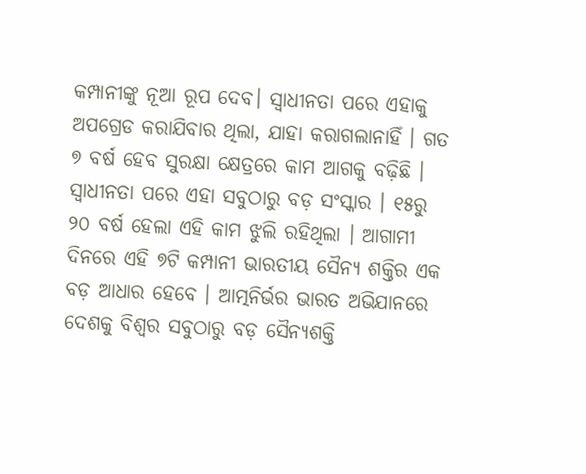କମ୍ପାନୀଙ୍କୁ ନୂଆ ରୂପ ଦେବ। ସ୍ୱାଧୀନତା ପରେ ଏହାକୁ ଅପଗ୍ରେଡ କରାଯିବାର ଥିଲା, ଯାହା କରାଗଲାନାହିଁ । ଗତ ୭ ବର୍ଷ ହେବ ସୁରକ୍ଷା କ୍ଷେତ୍ରରେ କାମ ଆଗକୁ ବଢ଼ିଛି । ସ୍ୱାଧୀନତା ପରେ ଏହା ସବୁଠାରୁ ବଡ଼ ସଂସ୍କାର । ୧୫ରୁ ୨୦ ବର୍ଷ ହେଲା ଏହି କାମ ଝୁଲି ରହିଥିଲା । ଆଗାମୀ ଦିନରେ ଏହି ୭ଟି କମ୍ପାନୀ ଭାରତୀୟ ସୈନ୍ୟ ଶକ୍ତିର ଏକ ବଡ଼ ଆଧାର ହେବେ । ଆତ୍ମନିର୍ଭର ଭାରତ ଅଭିଯାନରେ ଦେଶକୁ ବିଶ୍ୱର ସବୁଠାରୁ ବଡ଼ ସୈନ୍ୟଶକ୍ତି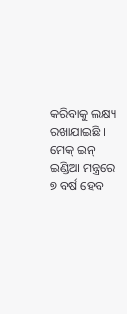କରିବାକୁ ଲକ୍ଷ୍ୟ ରଖାଯାଇଛି । ମେକ୍ ଇନ୍ ଇଣ୍ଡିଆ ମନ୍ତ୍ରରେ ୭ ବର୍ଷ ହେବ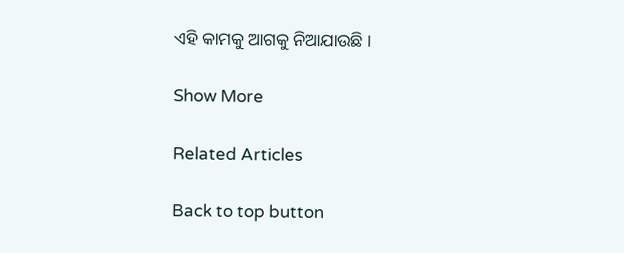ଏହି କାମକୁ ଆଗକୁ ନିଆଯାଉଛି ।

Show More

Related Articles

Back to top button